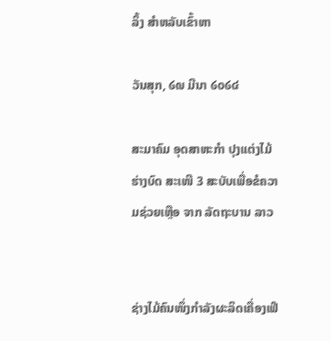ລິ້ງ ສຳຫລັບເຂົ້າຫາ

ວັນສຸກ, ໒໙ ມີນາ ໒໐໒໔

ສະມາຄົມ ອຸດສາຫະກຳ ປຸງແຕ່ງໄມ້ ຮ່າງບົດ ສະເໜີ 3 ສະບັບເພື່ອຂໍຄວາມຊ່ວຍເຫຼືອ ຈາກ ລັດຖະບານ ລາວ


ຊ່າງໄມ້ຄົນໜຶ່ງກຳລັງຜະລິດເຄື່ອງເຟີ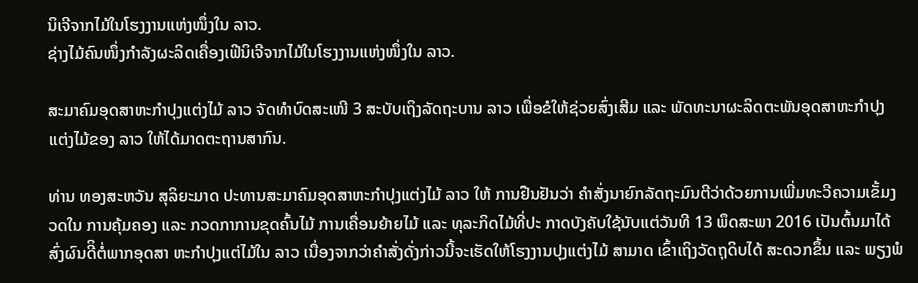ນິເຈີຈາກໄມ້ໃນໂຮງງານແຫ່ງໜຶ່ງໃນ ລາວ.
ຊ່າງໄມ້ຄົນໜຶ່ງກຳລັງຜະລິດເຄື່ອງເຟີນິເຈີຈາກໄມ້ໃນໂຮງງານແຫ່ງໜຶ່ງໃນ ລາວ.

ສະມາຄົມອຸດສາຫະກຳປຸງແຕ່ງໄມ້ ລາວ ຈັດທຳບົດສະເໜີ 3 ສະບັບເຖິງລັດຖະບານ ລາວ ເພື່ອຂໍໃຫ້ຊ່ວຍສົ່ງເສີມ ແລະ ພັດທະນາຜະລິດຕະພັນອຸດສາຫະກຳປຸງແຕ່ງໄມ້ຂອງ ລາວ ໃຫ້ໄດ້ມາດຕະຖານສາກົນ.

ທ່ານ ທອງສະຫວັນ ສຸລິຍະມາດ ປະທານສະມາຄົມອຸດສາຫະກຳປຸງແຕ່ງໄມ້ ລາວ ໃຫ້ ການຢືນຢັນວ່າ ຄຳສັ່ງນາຍົກລັດຖະມົນຕີວ່າດ້ວຍການເພີ່ມທະວີຄວາມເຂັ້ມງວດໃນ ການຄຸ້ມຄອງ ແລະ ກວດກາການຂຸດຄົ້ນໄມ້ ການເຄື່ອນຍ້າຍໄມ້ ແລະ ທຸລະກິດໄມ້ທີ່ປະ ກາດບັງຄັບໃຊ້ນັບແຕ່ວັນທີ 13 ພຶດສະພາ 2016 ເປັນຕົ້ນມາໄດ້ສົ່ງຜົນດີິຕໍ່ພາກອຸດສາ ຫະກຳປຸງແຕ່ໄມ້ໃນ ລາວ ເນື່ອງຈາກວ່າຄຳສັ່ງດັ່ງກ່າວນີ້ຈະເຮັດໃຫ້ໂຮງງານປຸງແຕ່ງໄມ້ ສາມາດ ເຂົ້າເຖິງວັດຖຸດິບໄດ້ ສະດວກຂຶ້ນ ແລະ ພຽງພໍ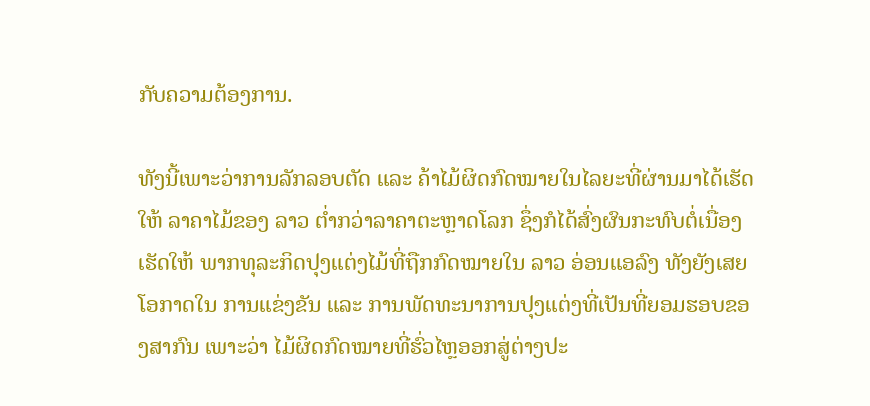ກັບຄວາມຕ້ອງການ.

ທັງນີ້ເພາະວ່າການລັກລອບຕັດ ແລະ ຄ້າໄມ້ຜິດກົດໝາຍໃນໄລຍະທີ່ຜ່ານມາໄດ້ເຮັດໃຫ້ ລາຄາໄມ້ຂອງ ລາວ ຕ່ຳກວ່າລາຄາຕະຫຼາດໂລກ ຊຶ່ງກໍໄດ້ສົ່ງຜົນກະທົບຕໍ່ເນື່ອງເຮັດໃຫ້ ພາກທຸລະກິດປຸງແຕ່ງໄມ້ທີ່ຖືກກົດໝາຍໃນ ລາວ ອ່ອນແອລົງ ທັງຍັງເສຍໂອກາດໃນ ການແຂ່ງຂັນ ແລະ ການພັດທະນາການປຸງແຕ່ງທີ່ເປັນທີ່ຍອມຮອບຂອງສາກົນ ເພາະວ່າ ໄມ້ຜິດກົດໝາຍທີ່ຮົ່ວໄຫຼອອກສູ່ຕ່າງປະ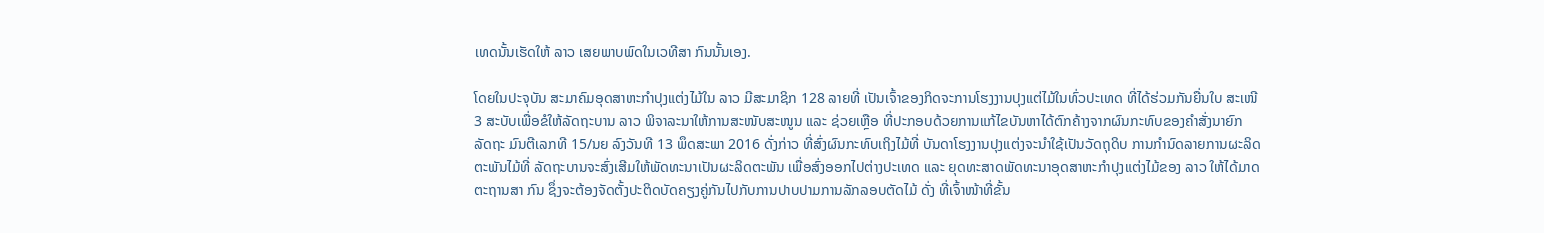ເທດນັ້ນເຮັດໃຫ້ ລາວ ເສຍພາບພົດໃນເວທີສາ ກົນນັ້ນເອງ.

ໂດຍໃນປະຈຸບັນ ສະມາຄົມອຸດສາຫະກຳປຸງແຕ່ງໄມ້ໃນ ລາວ ມີສະມາຊິກ 128 ລາຍທີ່ ເປັນເຈົ້າຂອງກິດຈະການໂຮງງານປຸງແຕ່ໄມ້ໃນທົ່ວປະເທດ ທີ່ໄດ້ຮ່ວມກັນຍື່ນໃບ ສະເໜີ 3 ສະບັບເພື່ອຂໍໃຫ້ລັດຖະບານ ລາວ ພິຈາລະນາໃຫ້ການສະໜັບສະໜູນ ແລະ ຊ່ວຍເຫຼືອ ທີ່ປະກອບດ້ວຍການແກ້ໄຂບັນຫາໄດ້ຕົກຄ້າງຈາກຜົນກະທົບຂອງຄຳສັ່ງນາຍົກ ລັດຖະ ມົນຕີເລກທີ 15/ນຍ ລົງວັນທີ 13 ພຶດສະພາ 2016 ດັ່ງກ່າວ ທີ່ສົ່ງຜົນກະທົບເຖິງໄມ້ທີ່ ບັນດາໂຮງງານປຸງແຕ່ງຈະນຳໃຊ້ເປັນວັດຖຸດິບ ການກຳນົດລາຍການຜະລິດຕະພັນໄມ້ທີ່ ລັດຖະບານຈະສົ່ງເສີມໃຫ້ພັດທະນາເປັນຜະລິດຕະພັນ ເພື່ອສົ່ງອອກໄປຕ່າງປະເທດ ແລະ ຍຸດທະສາດພັດທະນາອຸດສາຫະກຳປຸງແຕ່ງໄມ້ຂອງ ລາວ ໃຫ້ໄດ້ມາດຕະຖານສາ ກົນ ຊຶ່ງຈະຕ້ອງຈັດຕັ້ງປະຕິດບັດຄຽງຄູ່ກັນໄປກັບການປາບປາມການລັກລອບຕັດໄມ້ ດັ່ງ ທີ່ເຈົ້າໜ້າທີ່ຂັ້ນ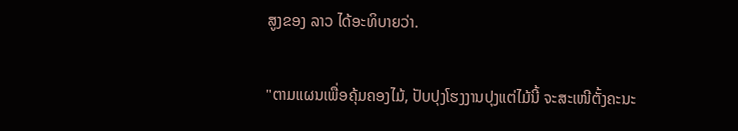ສູງຂອງ ລາວ ໄດ້ອະທິບາຍວ່າ.

"ຕາມແຜນເພື່ອຄຸ້ມຄອງໄມ້, ປັບປຸງໂຮງງານປຸງແຕ່ໄມ້ນີ້ ຈະສະເໜີຕັ້ງຄະນະ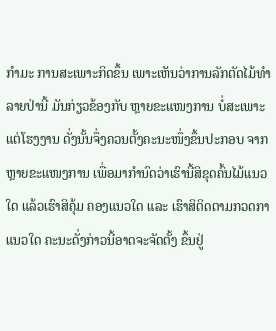ກຳມະ ການສະເພາະກິດຂຶ້ນ ເພາະເຫັນວ່າການລັກຕັດໄມ້ທຳລາຍປ່ານີ້ ມັນກ່ຽວຂ້ອງກັບ ຫຼາຍຂະແໜງການ ບໍ່ສະເພາະແຕ່ໂຮງງານ ດັ່ງນັ້ນຈຶ່ງຄວນຕັ້ງຄະນະໜຶ່ງຂຶ້ນປະກອບ ຈາກຫຼາຍຂະແໜງການ ເພື່ອມາກຳນົດວ່າເຮົານີ້ສິຂຸດຄົ້ນໄມ້ແນວໃດ ແລ້ວເຮົາສິຄຸ້ມ ຄອງແນວໃດ ແລະ ເຮົາສິຕິດຕາມກວດກາແນວໃດ ຄະນະດັ່ງກ່າວນີ້ອາດຈະຈັດຕັ້ງ ຂຶ້ນຢູ່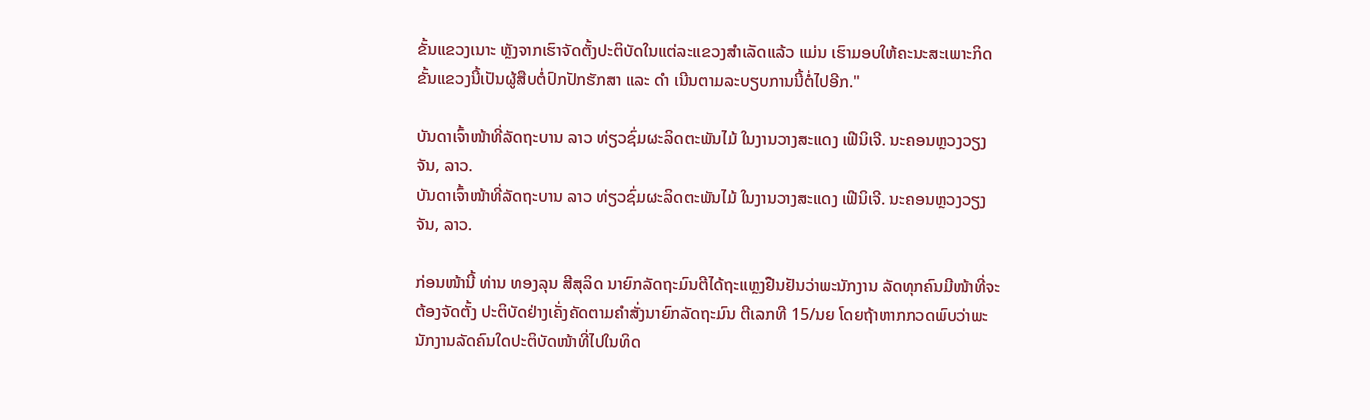ຂັ້ນແຂວງເນາະ ຫຼັງຈາກເຮົາຈັດຕັ້ງປະຕິບັດໃນແຕ່ລະແຂວງສຳເລັດແລ້ວ ແມ່ນ ເຮົາມອບໃຫ້ຄະນະສະເພາະກິດຂັ້ນແຂວງນີ້ເປັນຜູ້ສືບຕໍ່ປົກປັກຮັກສາ ແລະ ດຳ ເນີນຕາມລະບຽບການນີ້ຕໍ່ໄປອີກ."

ບັນດາເຈົ້າໜ້າທີ່ລັດຖະບານ ລາວ ທ່ຽວຊົ່ມຜະລິດຕະພັນໄມ້ ໃນງານວາງສະແດງ ເຟີນິເຈີ. ນະຄອນຫຼວງວຽງຈັນ, ລາວ.
ບັນດາເຈົ້າໜ້າທີ່ລັດຖະບານ ລາວ ທ່ຽວຊົ່ມຜະລິດຕະພັນໄມ້ ໃນງານວາງສະແດງ ເຟີນິເຈີ. ນະຄອນຫຼວງວຽງຈັນ, ລາວ.

ກ່ອນໜ້ານີ້ ທ່ານ ທອງລຸນ ສີສຸລິດ ນາຍົກລັດຖະມົນຕີໄດ້ຖະແຫຼງຢືນຢັນວ່າພະນັກງານ ລັດທຸກຄົນມີໜ້າທີ່ຈະຕ້ອງຈັດຕັ້ງ ປະຕິບັດຢ່າງເຄັ່ງຄັດຕາມຄຳສັ່ງນາຍົກລັດຖະມົນ ຕີເລກທີ 15/ນຍ ໂດຍຖ້າຫາກກວດພົບວ່າພະນັກງານລັດຄົນໃດປະຕິບັດໜ້າທີ່ໄປໃນທິດ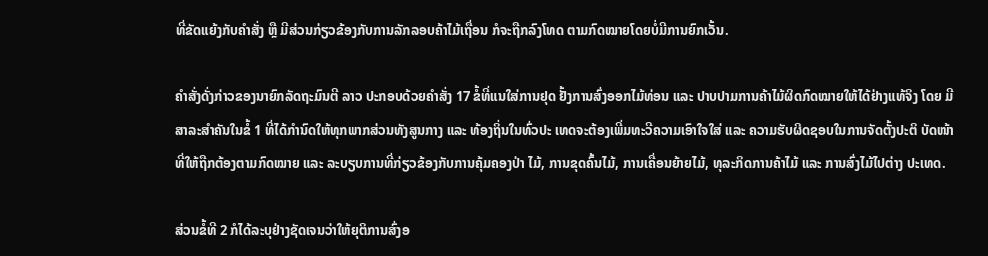ທີ່ຂັດແຍ້ງກັບຄຳສັ່ງ ຫຼື ມີສ່ວນກ່ຽວຂ້ອງກັບການລັກລອບຄ້າໄມ້ເຖື່ອນ ກໍຈະຖືກລົງໂທດ ຕາມກົດໝາຍໂດຍບໍ່ມີການຍົກເວັ້ນ.

ຄຳສັ່ງດັ່ງກ່າວຂອງນາຍົກລັດຖະມົນຕີ ລາວ ປະກອບດ້ວຍຄຳສັ່ງ 17 ຂໍ້ທີ່ແນໃສ່ການຢຸດ ຢັ້ງການສົ່ງອອກໄມ້ທ່ອນ ແລະ ປາບປາມການຄ້າໄມ້ຜິດກົດໝາຍໃຫ້ໄດ້ຢ່າງແທ້ຈິງ ໂດຍ ມີສາລະສຳຄັນໃນຂໍ້ 1 ທີ່ໄດ້ກຳນົດໃຫ້ທຸກພາກສ່ວນທັງສູນກາງ ແລະ ທ້ອງຖິ່ນໃນທົ່ວປະ ເທດຈະຕ້ອງເພີ່ມທະວີຄວາມເອົາໃຈໃສ່ ແລະ ຄວາມຮັບຜິດຊອບໃນການຈັດຕັ້ງປະຕິ ບັດໜ້າທີ່ໃຫ້ຖືກຕ້ອງຕາມກົດໝາຍ ແລະ ລະບຽບການທີ່ກ່ຽວຂ້ອງກັບການຄຸ້ມຄອງປ່າ ໄມ້, ການຂຸດຄົ້ນໄມ້, ການເຄື່ອນຍ້າຍໄມ້, ທຸລະກິດການຄ້າໄມ້ ແລະ ການສົ່ງໄມ້ໄປຕ່າງ ປະເທດ.

ສ່ວນຂໍ້ທີ 2 ກໍໄດ້ລະບຸຢ່າງຊັດເຈນວ່າໃຫ້ຍຸຕິການສົ່ງອ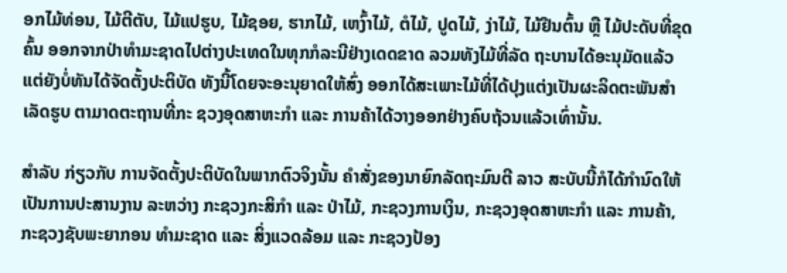ອກໄມ້ທ່ອນ, ໄມ້ຕີຕັບ, ໄມ້ແປຮູບ, ໄມ້ຊອຍ, ຮາກໄມ້, ເຫງົ້າໄມ້, ຕໍໄມ້, ປູດໄມ້, ງ່າໄມ້, ໄມ້ຢືນຕົ້ນ ຫຼື ໄມ້ປະດັບທີ່ຂຸດຄົ້ນ ອອກຈາກປ່າທຳມະຊາດໄປຕ່າງປະເທດໃນທຸກກໍລະນີຢ່າງເດດຂາດ ລວມທັງໄມ້ທີ່ລັດ ຖະບານໄດ້ອະນຸມັດແລ້ວ ແຕ່ຍັງບໍ່ທັນໄດ້ຈັດຕັ້ງປະຕິບັດ ທັງນີ້ໂດຍຈະອະນຸຍາດໃຫ້ສົ່ງ ອອກໄດ້ສະເພາະໄມ້ທີ່ໄດ້ປຸງແຕ່ງເປັນຜະລິດຕະພັນສຳເລັດຮູບ ຕາມາດຕະຖານທີ່ກະ ຊວງອຸດສາຫະກຳ ແລະ ການຄ້າໄດ້ວາງອອກຢ່າງຄົບຖ້ວນແລ້ວເທົ່ານັ້ນ.

ສຳລັບ ກ່ຽວກັບ ການຈັດຕັ້ງປະຕິບັດໃນພາກຕົວຈິງນັ້ນ ຄຳສັ່ງຂອງນາຍົກລັດຖະມົນຕີ ລາວ ສະບັບນີ້ກໍໄດ້ກຳນົດໃຫ້ເປັນການປະສານງານ ລະຫວ່າງ ກະຊວງກະສິກຳ ແລະ ປ່າໄມ້, ກະຊວງການເງິນ, ກະຊວງອຸດສາຫະກຳ ແລະ ການຄ້າ, ກະຊວງຊັບພະຍາກອນ ທຳມະຊາດ ແລະ ສິ່ງແວດລ້ອມ ແລະ ກະຊວງປ້ອງ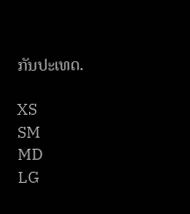ກັນປະເທດ.

XS
SM
MD
LG